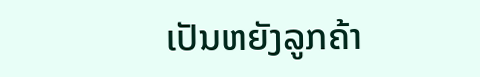ເປັນຫຍັງລູກຄ້າ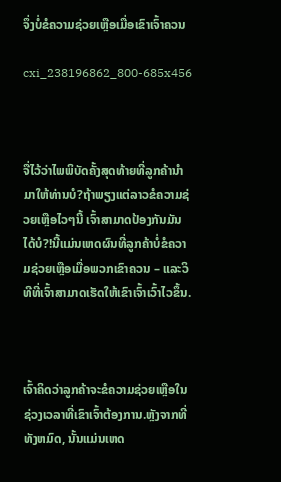ຈຶ່ງບໍ່ຂໍຄວາມຊ່ວຍເຫຼືອເມື່ອເຂົາເຈົ້າຄວນ

cxi_238196862_800-685x456



ຈື່ໄວ້ວ່າໄພພິບັດຄັ້ງສຸດທ້າຍທີ່ລູກຄ້ານໍາມາໃຫ້ທ່ານບໍ?ຖ້າພຽງແຕ່ລາວຂໍຄວາມຊ່ວຍເຫຼືອໄວໆນີ້ ເຈົ້າສາມາດປ້ອງກັນມັນໄດ້ບໍ?!ນີ້ແມ່ນເຫດຜົນທີ່ລູກຄ້າບໍ່ຂໍຄວາມຊ່ວຍເຫຼືອເມື່ອພວກເຂົາຄວນ – ແລະວິທີທີ່ເຈົ້າສາມາດເຮັດໃຫ້ເຂົາເຈົ້າເວົ້າໄວຂຶ້ນ.



ເຈົ້າຄິດວ່າລູກຄ້າຈະຂໍຄວາມຊ່ວຍເຫຼືອໃນຊ່ວງເວລາທີ່ເຂົາເຈົ້າຕ້ອງການ.ຫຼັງຈາກທີ່ທັງຫມົດ, ນັ້ນແມ່ນເຫດ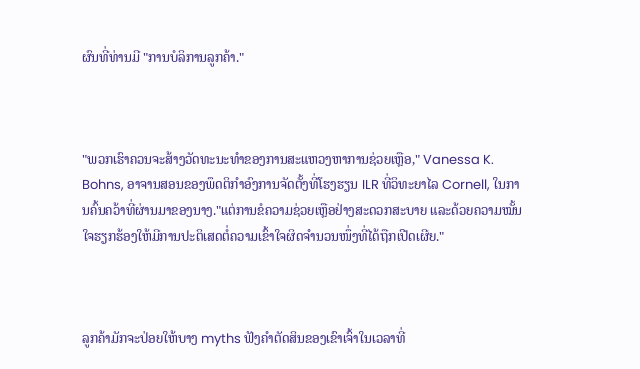ຜົນທີ່ທ່ານມີ "ການບໍລິການລູກຄ້າ."



"ພວກເຮົາຄວນຈະສ້າງວັດທະນະທໍາຂອງການສະແຫວງຫາການຊ່ວຍເຫຼືອ," Vanessa K. Bohns, ອາຈານສອນຂອງພຶດຕິກໍາອົງການຈັດຕັ້ງທີ່ໂຮງຮຽນ ILR ທີ່ວິທະຍາໄລ Cornell, ໃນການຄົ້ນຄວ້າທີ່ຜ່ານມາຂອງນາງ."ແຕ່ການຂໍຄວາມຊ່ວຍເຫຼືອຢ່າງສະດວກສະບາຍ ແລະດ້ວຍຄວາມໝັ້ນໃຈຮຽກຮ້ອງໃຫ້ມີການປະຕິເສດຕໍ່ຄວາມເຂົ້າໃຈຜິດຈຳນວນໜຶ່ງທີ່ໄດ້ຖືກເປີດເຜີຍ."



ລູກຄ້າມັກຈະປ່ອຍໃຫ້ບາງ myths ຟັງຄໍາຕັດສິນຂອງເຂົາເຈົ້າໃນເວລາທີ່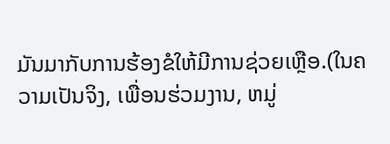ມັນມາກັບການຮ້ອງຂໍໃຫ້ມີການຊ່ວຍເຫຼືອ.(ໃນຄວາມເປັນຈິງ, ເພື່ອນຮ່ວມງານ, ຫມູ່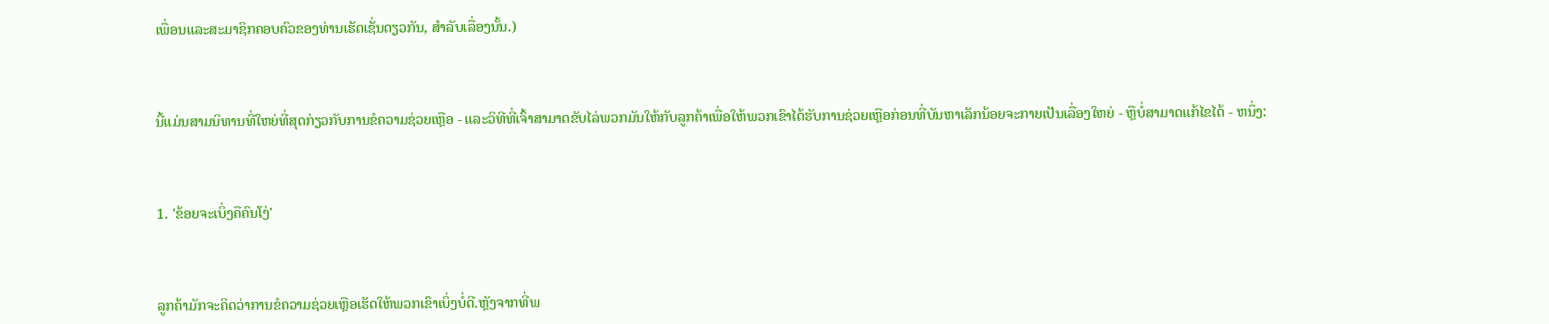ເພື່ອນແລະສະມາຊິກຄອບຄົວຂອງທ່ານເຮັດເຊັ່ນດຽວກັນ, ສໍາລັບເລື່ອງນັ້ນ.)



ນີ້ແມ່ນສາມນິທານທີ່ໃຫຍ່ທີ່ສຸດກ່ຽວກັບການຂໍຄວາມຊ່ວຍເຫຼືອ - ແລະວິທີທີ່ເຈົ້າສາມາດຂັບໄລ່ພວກມັນໃຫ້ກັບລູກຄ້າເພື່ອໃຫ້ພວກເຂົາໄດ້ຮັບການຊ່ວຍເຫຼືອກ່ອນທີ່ບັນຫາເລັກນ້ອຍຈະກາຍເປັນເລື່ອງໃຫຍ່ - ຫຼືບໍ່ສາມາດແກ້ໄຂໄດ້ - ຫນຶ່ງ:



1. 'ຂ້ອຍຈະເບິ່ງຄືຄົນໂງ່'



ລູກຄ້າມັກຈະຄິດວ່າການຂໍຄວາມຊ່ວຍເຫຼືອເຮັດໃຫ້ພວກເຂົາເບິ່ງບໍ່ດີ.ຫຼັງຈາກທີ່ພ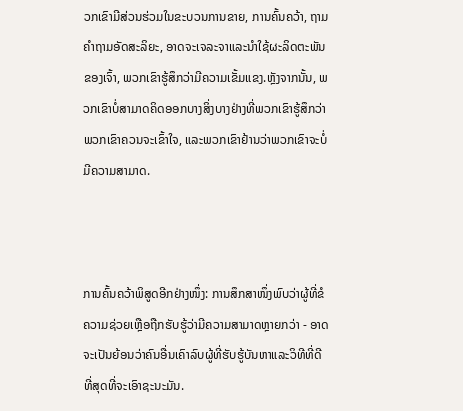ວກເຂົາມີສ່ວນຮ່ວມໃນຂະບວນການຂາຍ, ການຄົ້ນຄວ້າ, ຖາມຄໍາຖາມອັດສະລິຍະ, ອາດຈະເຈລະຈາແລະນໍາໃຊ້ຜະລິດຕະພັນຂອງເຈົ້າ, ພວກເຂົາຮູ້ສຶກວ່າມີຄວາມເຂັ້ມແຂງ.ຫຼັງຈາກນັ້ນ, ພວກເຂົາບໍ່ສາມາດຄິດອອກບາງສິ່ງບາງຢ່າງທີ່ພວກເຂົາຮູ້ສຶກວ່າພວກເຂົາຄວນຈະເຂົ້າໃຈ, ແລະພວກເຂົາຢ້ານວ່າພວກເຂົາຈະບໍ່ມີຄວາມສາມາດ.



ການຄົ້ນຄວ້າພິສູດອີກຢ່າງໜຶ່ງ: ການສຶກສາໜຶ່ງພົບວ່າຜູ້ທີ່ຂໍຄວາມຊ່ວຍເຫຼືອຖືກຮັບຮູ້ວ່າມີຄວາມສາມາດຫຼາຍກວ່າ - ອາດຈະເປັນຍ້ອນວ່າຄົນອື່ນເຄົາລົບຜູ້ທີ່ຮັບຮູ້ບັນຫາແລະວິທີທີ່ດີທີ່ສຸດທີ່ຈະເອົາຊະນະມັນ.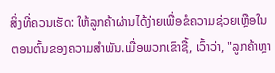ສິ່ງທີ່ຄວນເຮັດ: ໃຫ້ລູກຄ້າຜ່ານໄດ້ງ່າຍເພື່ອຂໍຄວາມຊ່ວຍເຫຼືອໃນຕອນຕົ້ນຂອງຄວາມສໍາພັນ.ເມື່ອພວກເຂົາຊື້, ເວົ້າວ່າ, "ລູກຄ້າຫຼາ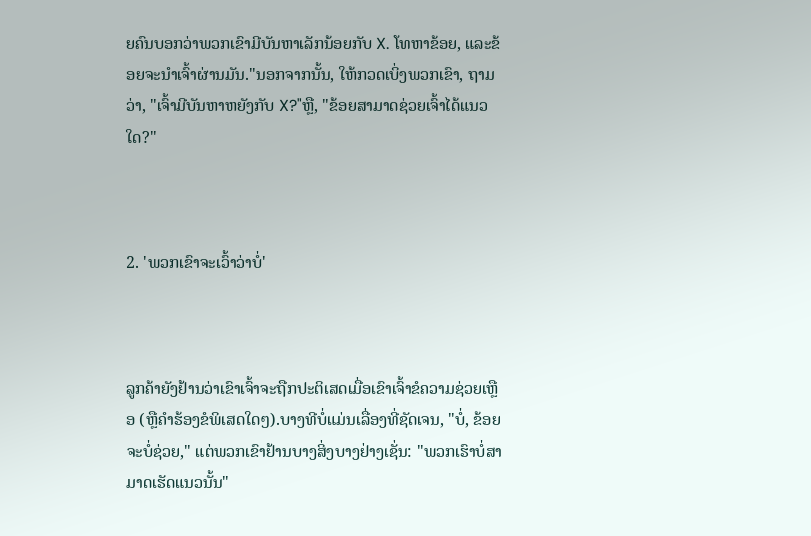ຍຄົນບອກວ່າພວກເຂົາມີບັນຫາເລັກນ້ອຍກັບ X. ໂທຫາຂ້ອຍ, ແລະຂ້ອຍຈະນໍາເຈົ້າຜ່ານມັນ."ນອກຈາກນັ້ນ, ໃຫ້ກວດເບິ່ງພວກເຂົາ, ຖາມວ່າ, "ເຈົ້າມີບັນຫາຫຍັງກັບ X?"ຫຼື, "ຂ້ອຍສາມາດຊ່ວຍເຈົ້າໄດ້ແນວໃດ?"



2. 'ພວກເຂົາຈະເວົ້າວ່າບໍ່'



ລູກຄ້າຍັງຢ້ານວ່າເຂົາເຈົ້າຈະຖືກປະຕິເສດເມື່ອເຂົາເຈົ້າຂໍຄວາມຊ່ວຍເຫຼືອ (ຫຼືຄໍາຮ້ອງຂໍພິເສດໃດໆ).ບາງທີບໍ່ແມ່ນເລື່ອງທີ່ຊັດເຈນ, "ບໍ່, ຂ້ອຍຈະບໍ່ຊ່ວຍ," ແຕ່ພວກເຂົາຢ້ານບາງສິ່ງບາງຢ່າງເຊັ່ນ: "ພວກເຮົາບໍ່ສາມາດເຮັດແນວນັ້ນ"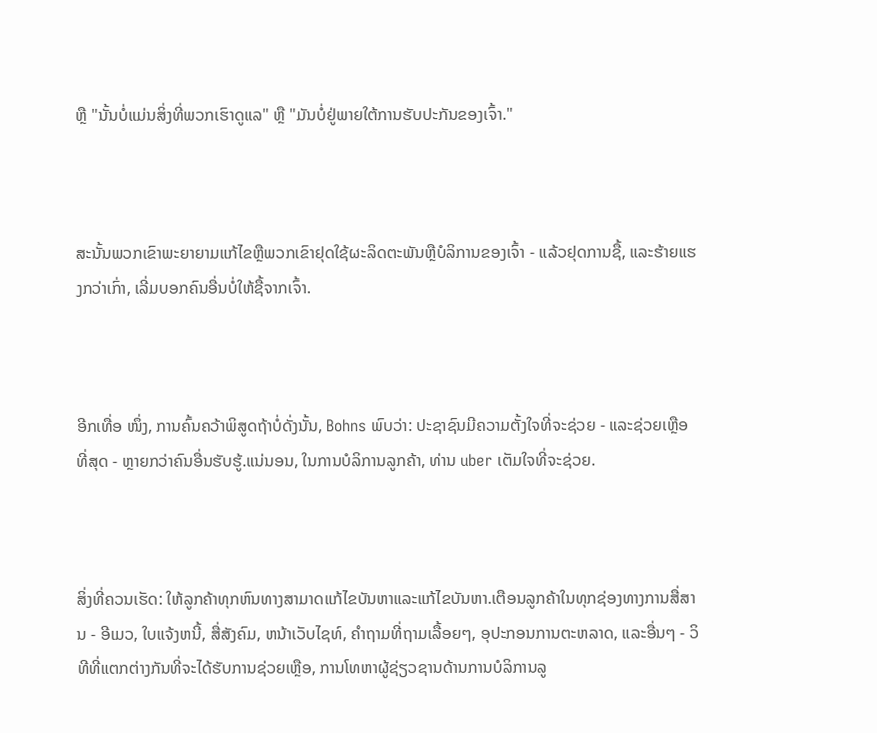ຫຼື "ນັ້ນບໍ່ແມ່ນສິ່ງທີ່ພວກເຮົາດູແລ" ຫຼື "ມັນບໍ່ຢູ່ພາຍໃຕ້ການຮັບປະກັນຂອງເຈົ້າ."



ສະນັ້ນພວກເຂົາພະຍາຍາມແກ້ໄຂຫຼືພວກເຂົາຢຸດໃຊ້ຜະລິດຕະພັນຫຼືບໍລິການຂອງເຈົ້າ - ແລ້ວຢຸດການຊື້, ແລະຮ້າຍແຮງກວ່າເກົ່າ, ເລີ່ມບອກຄົນອື່ນບໍ່ໃຫ້ຊື້ຈາກເຈົ້າ.



ອີກເທື່ອ ໜຶ່ງ, ການຄົ້ນຄວ້າພິສູດຖ້າບໍ່ດັ່ງນັ້ນ, Bohns ພົບວ່າ: ປະຊາຊົນມີຄວາມຕັ້ງໃຈທີ່ຈະຊ່ວຍ - ແລະຊ່ວຍເຫຼືອທີ່ສຸດ - ຫຼາຍກວ່າຄົນອື່ນຮັບຮູ້.ແນ່ນອນ, ໃນການບໍລິການລູກຄ້າ, ທ່ານ uber ເຕັມໃຈທີ່ຈະຊ່ວຍ.



ສິ່ງທີ່ຄວນເຮັດ: ໃຫ້ລູກຄ້າທຸກຫົນທາງສາມາດແກ້ໄຂບັນຫາແລະແກ້ໄຂບັນຫາ.ເຕືອນລູກຄ້າໃນທຸກຊ່ອງທາງການສື່ສານ - ອີເມວ, ໃບແຈ້ງຫນີ້, ສື່ສັງຄົມ, ຫນ້າເວັບໄຊທ໌, ຄໍາຖາມທີ່ຖາມເລື້ອຍໆ, ອຸປະກອນການຕະຫລາດ, ແລະອື່ນໆ - ວິທີທີ່ແຕກຕ່າງກັນທີ່ຈະໄດ້ຮັບການຊ່ວຍເຫຼືອ, ການໂທຫາຜູ້ຊ່ຽວຊານດ້ານການບໍລິການລູ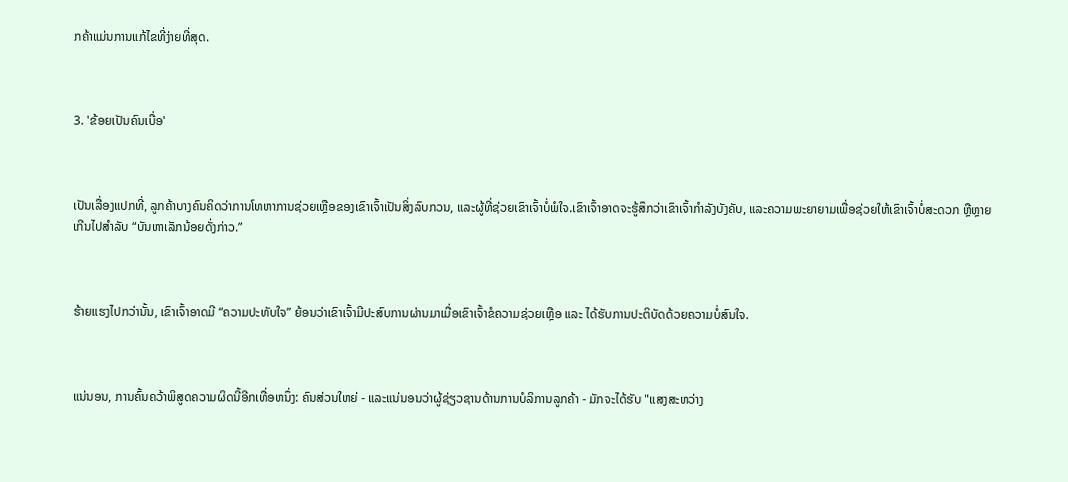ກຄ້າແມ່ນການແກ້ໄຂທີ່ງ່າຍທີ່ສຸດ.



3. 'ຂ້ອຍເປັນຄົນເບື່ອ'



ເປັນເລື່ອງແປກທີ່, ລູກຄ້າບາງຄົນຄິດວ່າການໂທຫາການຊ່ວຍເຫຼືອຂອງເຂົາເຈົ້າເປັນສິ່ງລົບກວນ, ແລະຜູ້ທີ່ຊ່ວຍເຂົາເຈົ້າບໍ່ພໍໃຈ.ເຂົາເຈົ້າອາດຈະຮູ້ສຶກວ່າເຂົາເຈົ້າກໍາລັງບັງຄັບ, ແລະຄວາມພະຍາຍາມເພື່ອຊ່ວຍໃຫ້ເຂົາເຈົ້າບໍ່ສະດວກ ຫຼືຫຼາຍເກີນໄປສໍາລັບ “ບັນຫາເລັກນ້ອຍດັ່ງກ່າວ.”



ຮ້າຍແຮງໄປກວ່ານັ້ນ, ເຂົາເຈົ້າອາດມີ “ຄວາມປະທັບໃຈ” ຍ້ອນວ່າເຂົາເຈົ້າມີປະສົບການຜ່ານມາເມື່ອເຂົາເຈົ້າຂໍຄວາມຊ່ວຍເຫຼືອ ແລະ ໄດ້ຮັບການປະຕິບັດດ້ວຍຄວາມບໍ່ສົນໃຈ.



ແນ່ນອນ, ການຄົ້ນຄວ້າພິສູດຄວາມຜິດນີ້ອີກເທື່ອຫນຶ່ງ: ຄົນສ່ວນໃຫຍ່ - ແລະແນ່ນອນວ່າຜູ້ຊ່ຽວຊານດ້ານການບໍລິການລູກຄ້າ - ມັກຈະໄດ້ຮັບ "ແສງສະຫວ່າງ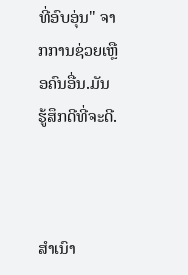ທີ່ອົບອຸ່ນ" ຈາກການຊ່ວຍເຫຼືອຄົນອື່ນ.ມັນຮູ້ສຶກດີທີ່ຈະດີ.



ສຳເນົາ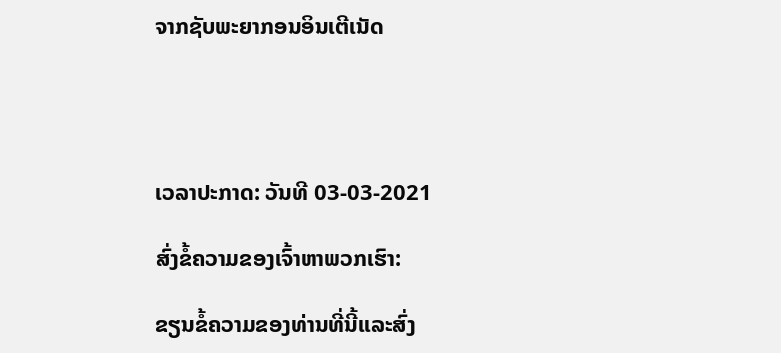ຈາກຊັບພະຍາກອນອິນເຕີເນັດ




ເວລາປະກາດ: ວັນທີ 03-03-2021

ສົ່ງຂໍ້ຄວາມຂອງເຈົ້າຫາພວກເຮົາ:

ຂຽນຂໍ້ຄວາມຂອງທ່ານທີ່ນີ້ແລະສົ່ງ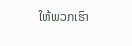ໃຫ້ພວກເຮົາ